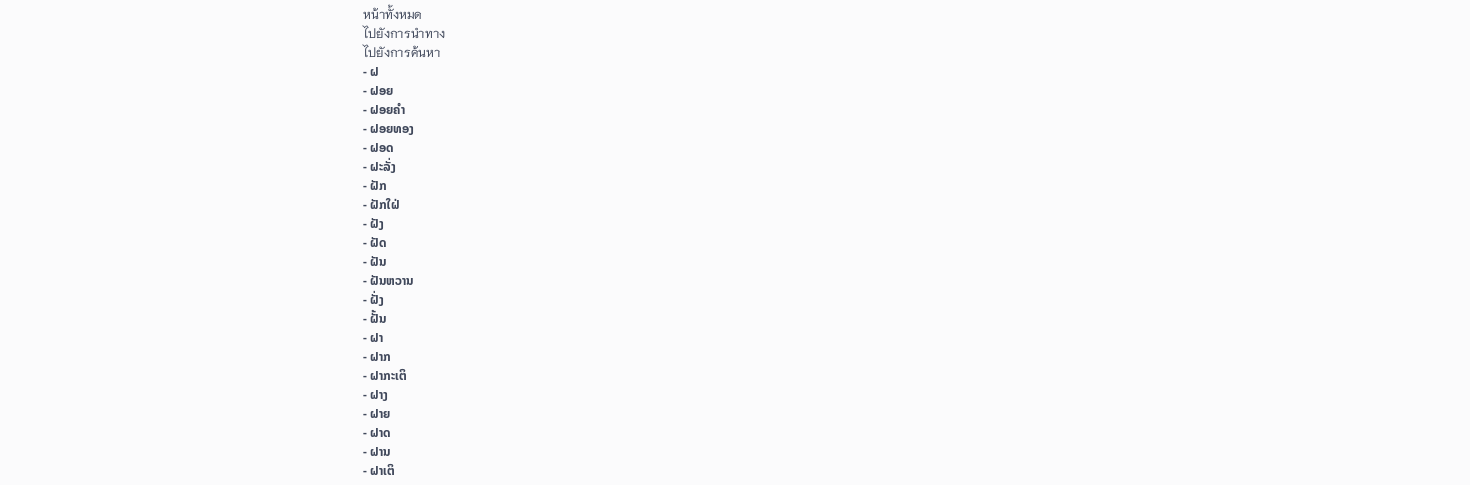หน้าทั้งหมด
ไปยังการนำทาง
ไปยังการค้นหา
- ຝ
- ຝອຍ
- ຝອຍຄຳ
- ຝອຍທອງ
- ຝອດ
- ຝະລັ່ງ
- ຝັກ
- ຝັກໃຝ່
- ຝັງ
- ຝັດ
- ຝັນ
- ຝັນຫວານ
- ຝັ່ງ
- ຝັ້ນ
- ຝາ
- ຝາກ
- ຝາກະເຕິ
- ຝາງ
- ຝາຍ
- ຝາດ
- ຝານ
- ຝາເຕິ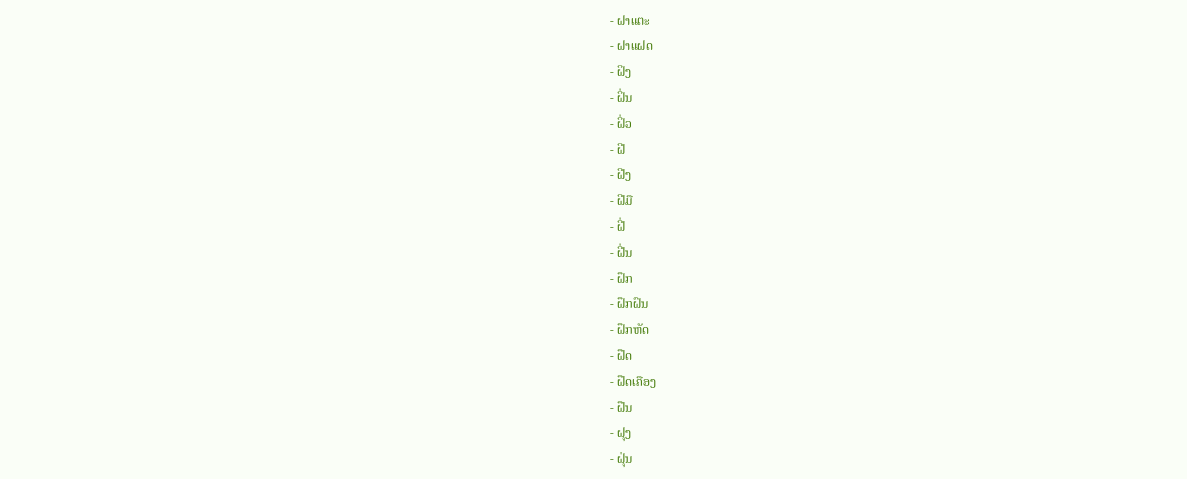- ຝາແຕະ
- ຝາແຝດ
- ຝິງ
- ຝິ່ນ
- ຝິ່ວ
- ຝີ
- ຝີງ
- ຝີມື
- ຝີ່
- ຝີ່ນ
- ຝຶກ
- ຝຶກຝົນ
- ຝຶກຫັດ
- ຝືດ
- ຝືດເຄືອງ
- ຝືນ
- ຝຸງ
- ຝຸ່ນ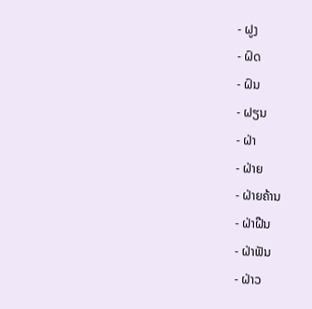- ຝູງ
- ຝົດ
- ຝົນ
- ຝຽນ
- ຝ່າ
- ຝ່າຍ
- ຝ່າຍຄ້ານ
- ຝ່າຝືນ
- ຝ່າຟັນ
- ຝ່າວ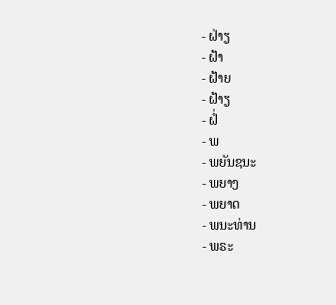- ຝ່າຽ
- ຝ້າ
- ຝ້າຍ
- ຝ້າຽ
- ຝໍ່
- ພ
- ພຍັນຊນະ
- ພຍາງ
- ພຍາດ
- ພນະທ່ານ
- ພຣະ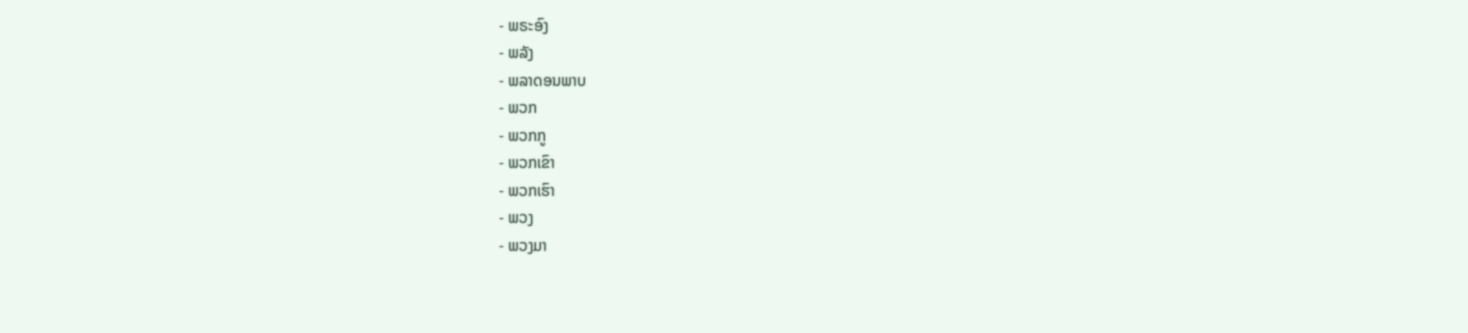- ພຣະອົງ
- ພລັງ
- ພລາດອນພາບ
- ພວກ
- ພວກກູ
- ພວກເຂົາ
- ພວກເຮົາ
- ພວງ
- ພວງມາ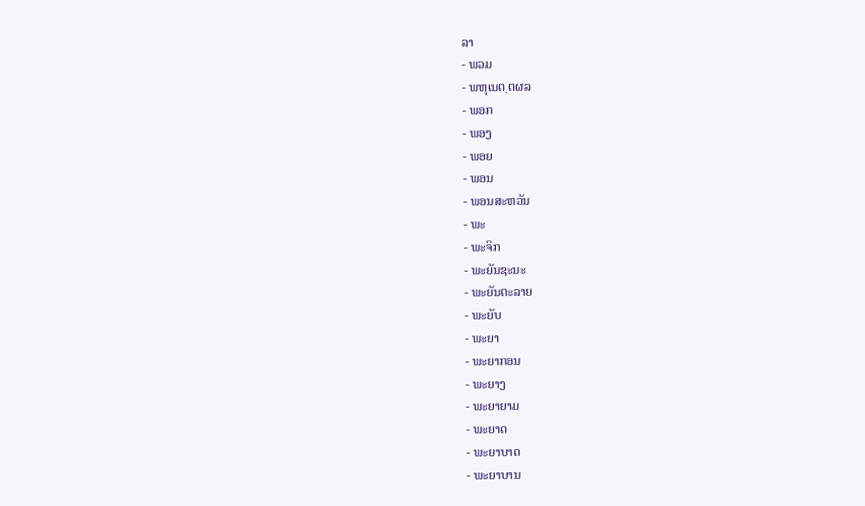ລາ
- ພວມ
- ພຫຸເນຕ຺ຕຜລ
- ພອກ
- ພອງ
- ພອຍ
- ພອນ
- ພອນສະຫວັນ
- ພະ
- ພະຈິກ
- ພະຍັນຊະນະ
- ພະຍັນຕະລາຍ
- ພະຍັບ
- ພະຍາ
- ພະຍາກອນ
- ພະຍາງ
- ພະຍາຍາມ
- ພະຍາດ
- ພະຍາບາດ
- ພະຍາບານ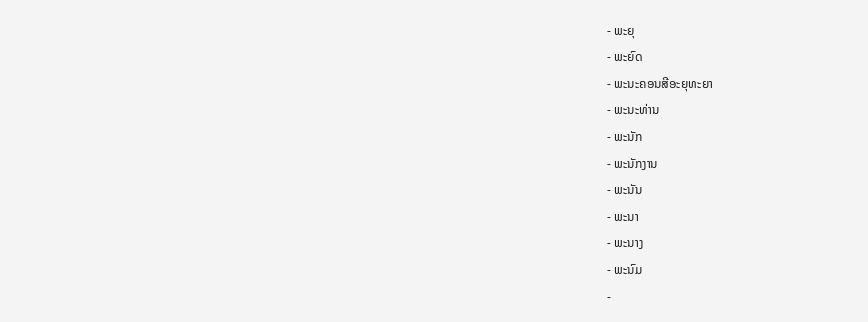- ພະຍຸ
- ພະຍົດ
- ພະນະຄອນສີອະຍຸທະຍາ
- ພະນະທ່ານ
- ພະນັກ
- ພະນັກງານ
- ພະນັນ
- ພະນາ
- ພະນາງ
- ພະນົມ
-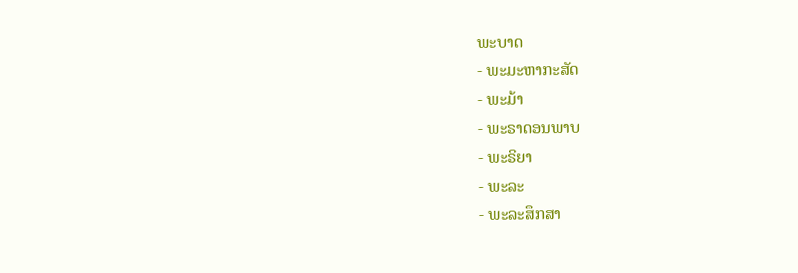ພະບາດ
- ພະມະຫາກະສັດ
- ພະມ້າ
- ພະຣາດອນພາບ
- ພະຣິຍາ
- ພະລະ
- ພະລະສຶກສາ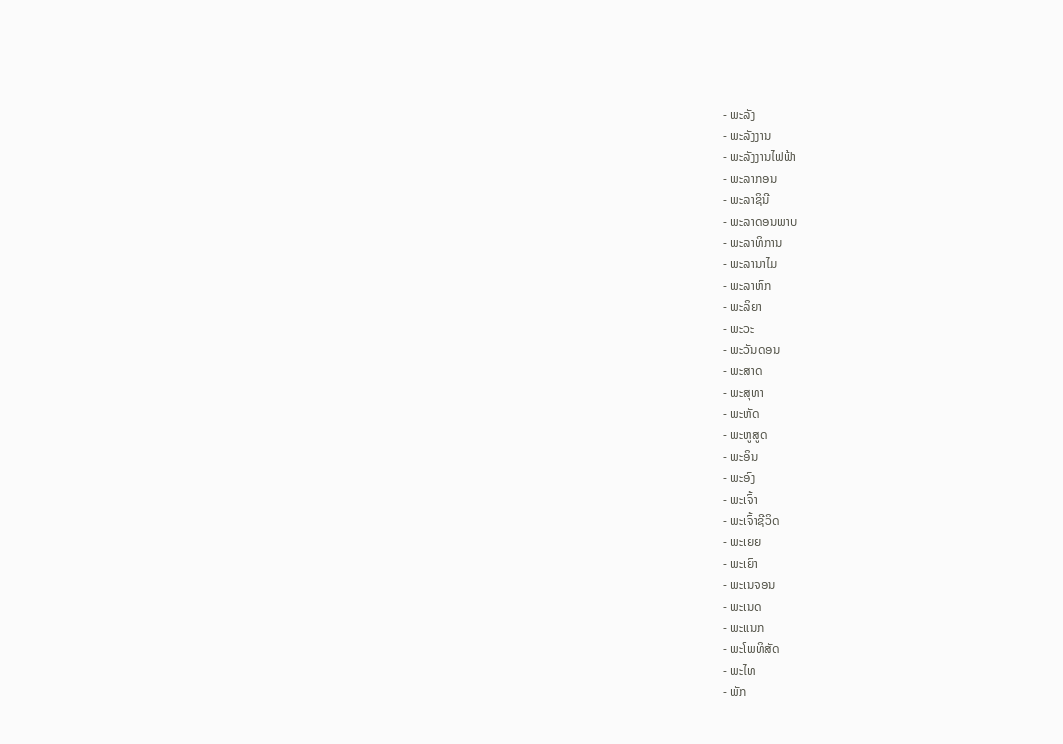- ພະລັງ
- ພະລັງງານ
- ພະລັງງານໄຟຟ້າ
- ພະລາກອນ
- ພະລາຊິນີ
- ພະລາດອນພາບ
- ພະລາທິການ
- ພະລານາໄມ
- ພະລາຫົກ
- ພະລິຍາ
- ພະວະ
- ພະວັນດອນ
- ພະສາດ
- ພະສຸທາ
- ພະຫັດ
- ພະຫູສູດ
- ພະອິນ
- ພະອົງ
- ພະເຈົ້າ
- ພະເຈົ້າຊີວິດ
- ພະເຍຍ
- ພະເຍົາ
- ພະເນຈອນ
- ພະເນດ
- ພະແນກ
- ພະໂພທິສັດ
- ພະໄທ
- ພັກ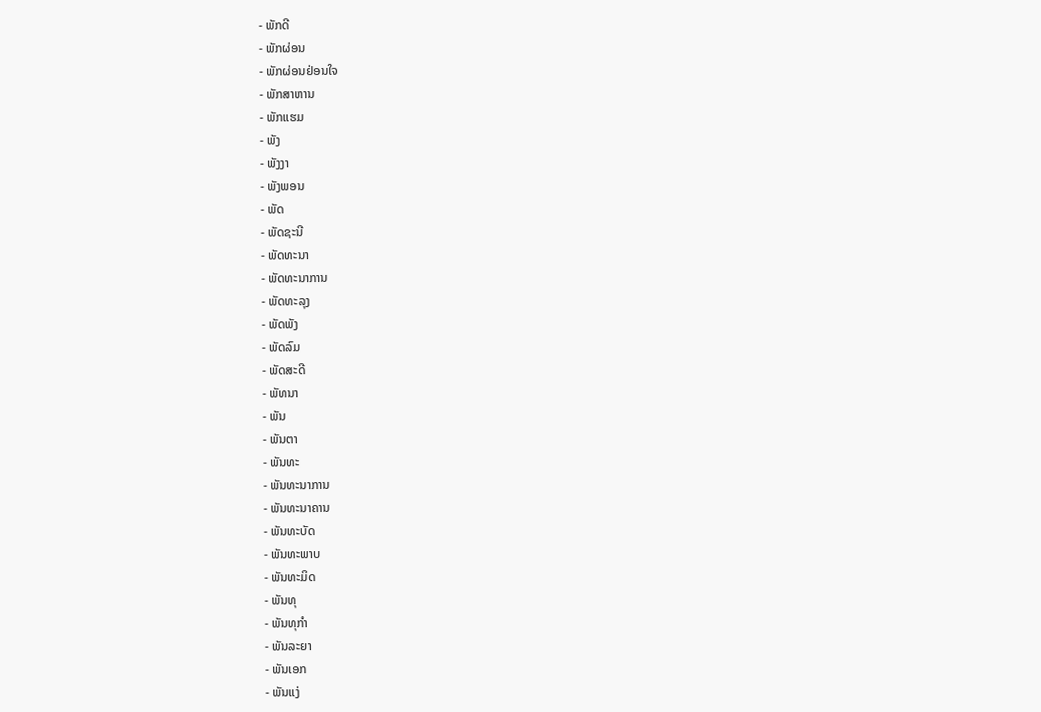- ພັກດີ
- ພັກຜ່ອນ
- ພັກຜ່ອນຢ່ອນໃຈ
- ພັກສາຫານ
- ພັກແຮມ
- ພັງ
- ພັງງາ
- ພັງພອນ
- ພັດ
- ພັດຊະນີ
- ພັດທະນາ
- ພັດທະນາການ
- ພັດທະລຸງ
- ພັດພັງ
- ພັດລົມ
- ພັດສະດີ
- ພັທນາ
- ພັນ
- ພັນຕາ
- ພັນທະ
- ພັນທະນາການ
- ພັນທະນາຄານ
- ພັນທະບັດ
- ພັນທະພາບ
- ພັນທະມິດ
- ພັນທຸ
- ພັນທຸກຳ
- ພັນລະຍາ
- ພັນເອກ
- ພັນແງ່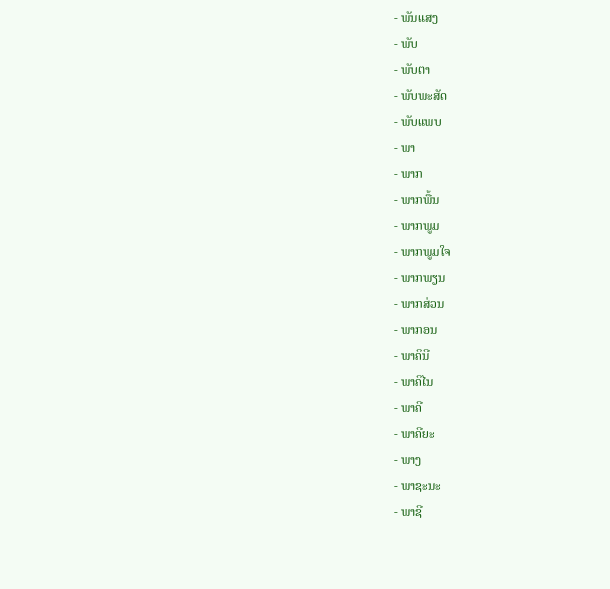- ພັນແສງ
- ພັບ
- ພັບຕາ
- ພັບພະສັດ
- ພັບແພບ
- ພາ
- ພາກ
- ພາກພື້ນ
- ພາກພູມ
- ພາກພູມໃຈ
- ພາກພຽນ
- ພາກສ່ວນ
- ພາກອນ
- ພາຄິນີ
- ພາຄິໄນ
- ພາຄີ
- ພາຄີຍະ
- ພາງ
- ພາຊະນະ
- ພາຊີ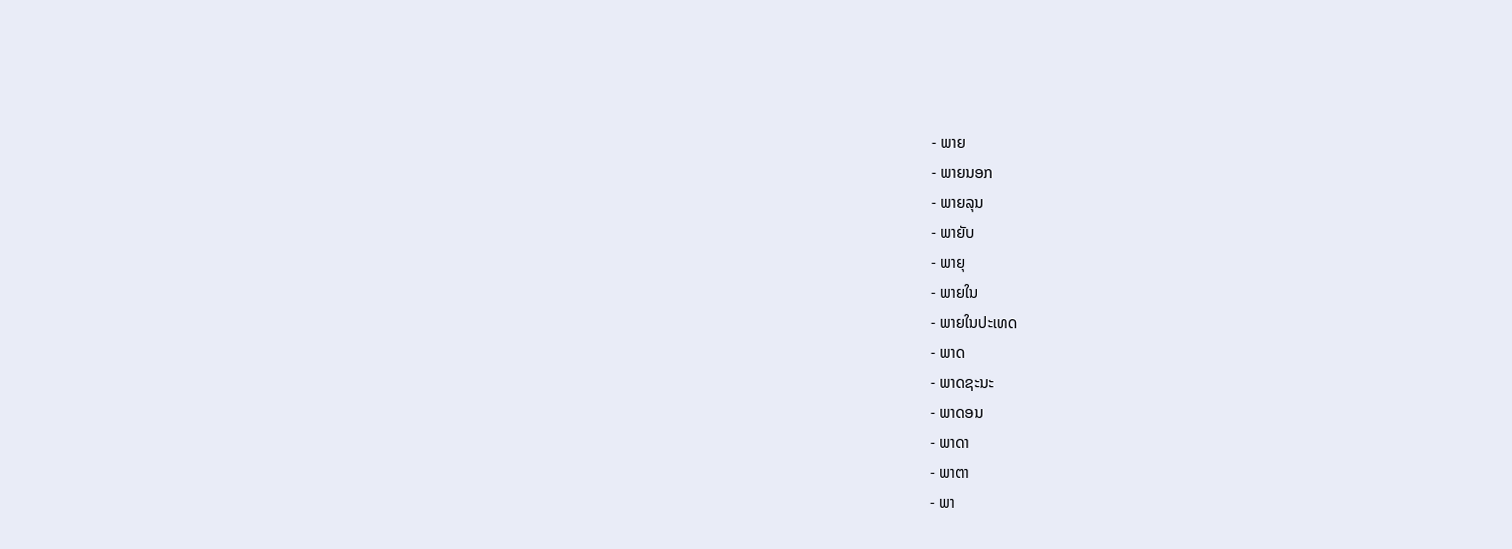- ພາຍ
- ພາຍນອກ
- ພາຍລຸນ
- ພາຍັບ
- ພາຍຸ
- ພາຍໃນ
- ພາຍໃນປະເທດ
- ພາດ
- ພາດຊະນະ
- ພາດອນ
- ພາດາ
- ພາຕາ
- ພາ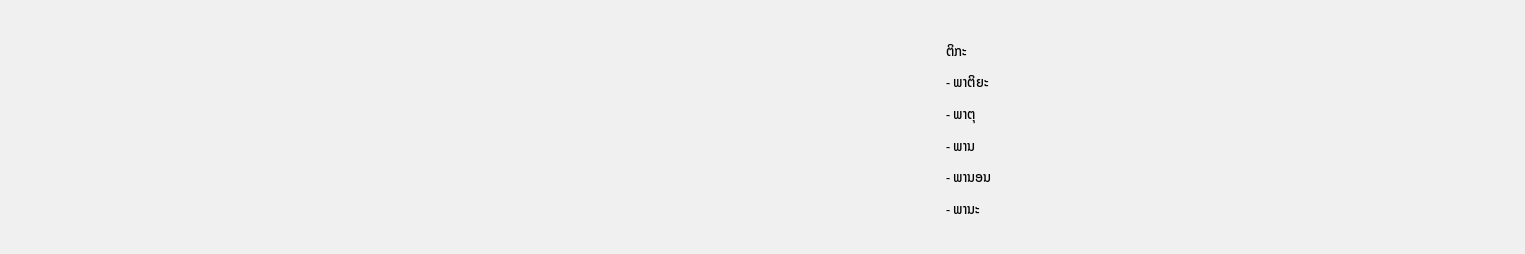ຕິກະ
- ພາຕິຍະ
- ພາຕຸ
- ພານ
- ພານອນ
- ພານະ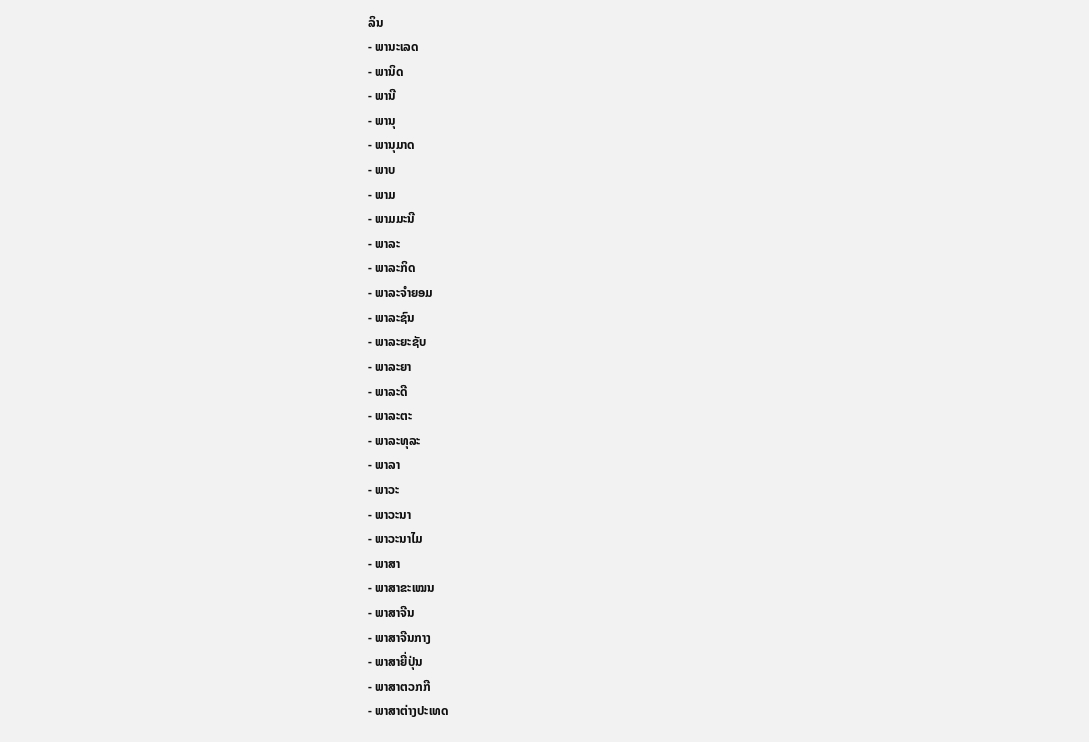ລິນ
- ພານະເລດ
- ພານິດ
- ພານີ
- ພານຸ
- ພານຸມາດ
- ພາບ
- ພາມ
- ພາມມະນີ
- ພາລະ
- ພາລະກິດ
- ພາລະຈຳຍອມ
- ພາລະຊົນ
- ພາລະຍະຊັບ
- ພາລະຍາ
- ພາລະດີ
- ພາລະຕະ
- ພາລະທຸລະ
- ພາລາ
- ພາວະ
- ພາວະນາ
- ພາວະນາໄມ
- ພາສາ
- ພາສາຂະເໝນ
- ພາສາຈີນ
- ພາສາຈີນກາງ
- ພາສາຍີ່ປຸ່ນ
- ພາສາຕວກກີ
- ພາສາຕ່າງປະເທດ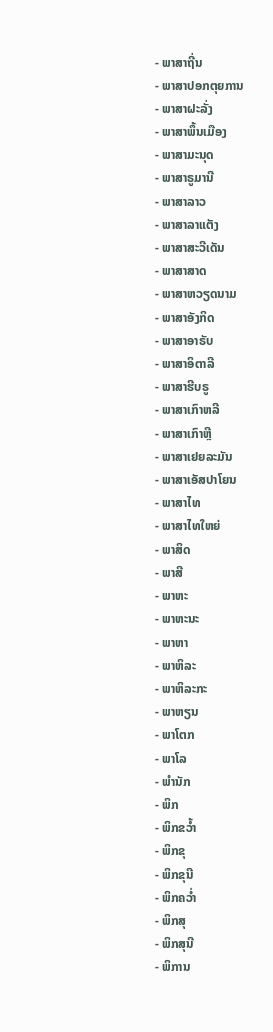- ພາສາຖີ່ນ
- ພາສາປອກຕຸຍການ
- ພາສາຝະລັ່ງ
- ພາສາພຶ້ນເມືອງ
- ພາສາມະນຸດ
- ພາສາຣູມານີ
- ພາສາລາວ
- ພາສາລາແຕັງ
- ພາສາສະວີເດັນ
- ພາສາສາດ
- ພາສາຫວຽດນາມ
- ພາສາອັງກິດ
- ພາສາອາຣັບ
- ພາສາອິຕາລີ
- ພາສາຮີບຣູ
- ພາສາເກົາຫລີ
- ພາສາເກົາຫຼີ
- ພາສາເຢຍລະມັນ
- ພາສາເອັສປາໂຍນ
- ພາສາໄທ
- ພາສາໄທໃຫຍ່
- ພາສິດ
- ພາສີ
- ພາຫະ
- ພາຫະນະ
- ພາຫາ
- ພາຫິລະ
- ພາຫິລະກະ
- ພາຫຽນ
- ພາໂຕກ
- ພາໂລ
- ພຳນັກ
- ພິກ
- ພິກຂວ້ຳ
- ພິກຂຸ
- ພິກຂຸນີ
- ພິກຄວ່ຳ
- ພິກສຸ
- ພິກສຸນີ
- ພິການ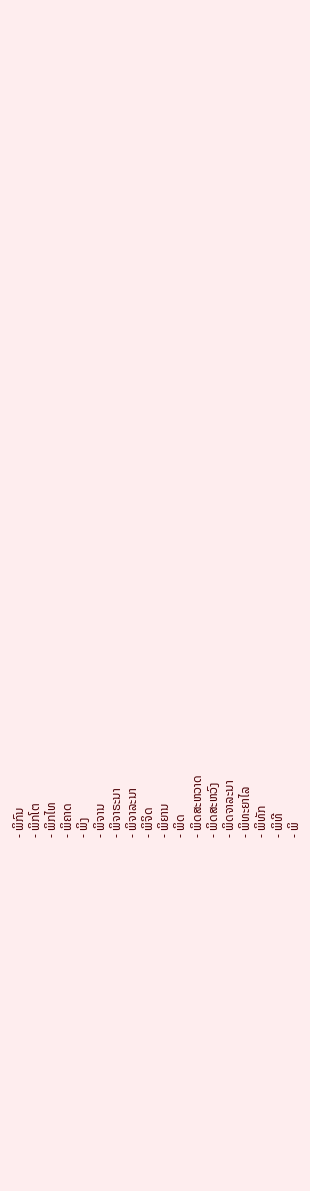- ພິກົນ
- ພິກໂຕ
- ພິກໄທ
- ພິຄາດ
- ພິງ
- ພິຈານ
- ພິຈາຣະນາ
- ພິຈາລະນາ
- ພິຈິດ
- ພິຍານ
- ພິດ
- ພິດສະຫວາດ
- ພິດສະຫວົງ
- ພິດຈາລະນາ
- ພິທະຍາໄລ
- ພິທັກ
- ພິທີ
- ພິ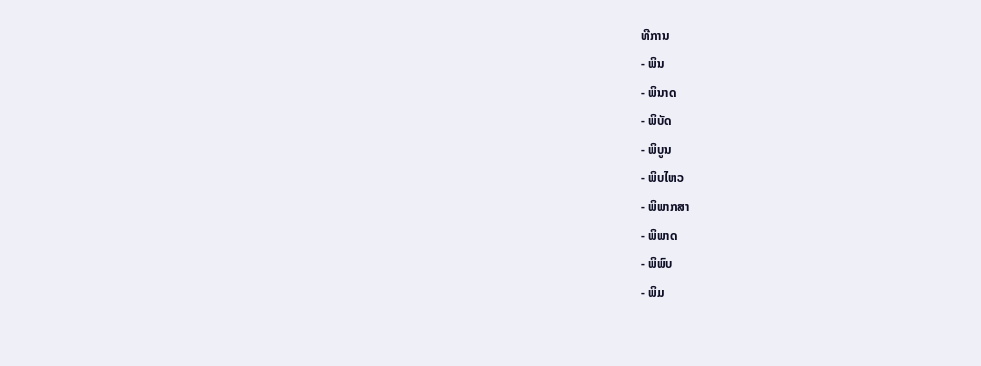ທີການ
- ພິນ
- ພິນາດ
- ພິບັດ
- ພິບູນ
- ພິບໄຫວ
- ພິພາກສາ
- ພິພາດ
- ພິພົບ
- ພິມ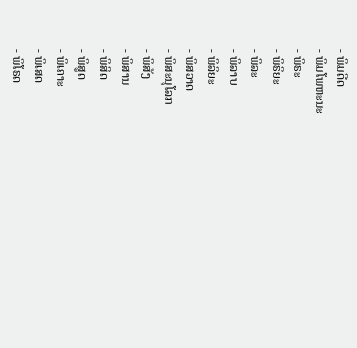- ພິມດີດ
- ພິມໂພຫະນະ
- ພິຣະ
- ພິຣິຍະ
- ພິລະ
- ພິລາບ
- ພິລິຍະ
- ພິສວາດ
- ພິສະນຸໂລກ
- ພິສັງ
- ພິສານ
- ພິສິດ
- ພິສູດ
- ພິເຄາະ
- ພິເສດ
- ພິໂຣດ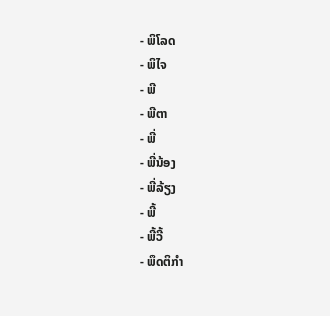- ພິໂລດ
- ພິໄຈ
- ພີ
- ພີຕາ
- ພີ່
- ພີ່ນ້ອງ
- ພີ່ລ້ຽງ
- ພີ້
- ພີ້ວີ້
- ພຶດຕິກຳ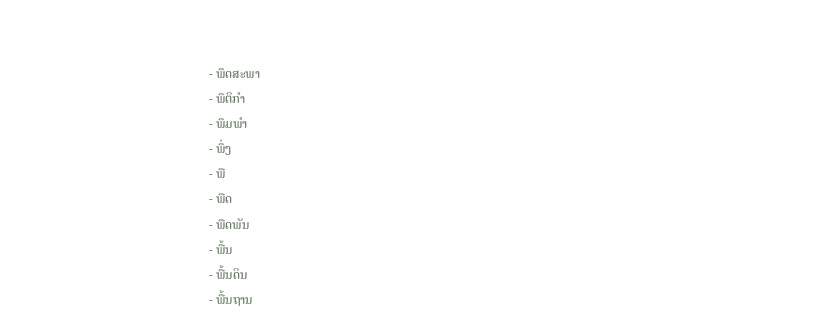- ພຶດສະພາ
- ພຶຕິກຳ
- ພຶມພຳ
- ພຶ່ງ
- ພື
- ພືດ
- ພືດພັນ
- ພື້ນ
- ພື້ນດິນ
- ພື້ນຖານ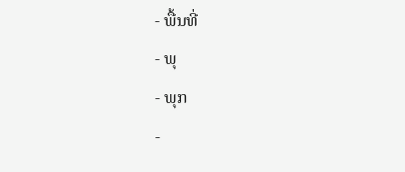- ພື້ນທີ່
- ພຸ
- ພຸກ
-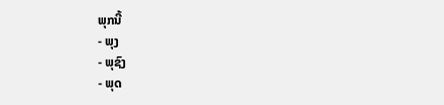ພຸກນີ້
- ພຸງ
- ພຸຊົງ
- ພຸດ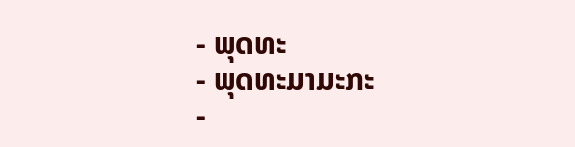- ພຸດທະ
- ພຸດທະມາມະກະ
-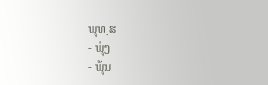ພຸທ຺ຘ
- ພຸ່ງ
- ພຸ້ນ